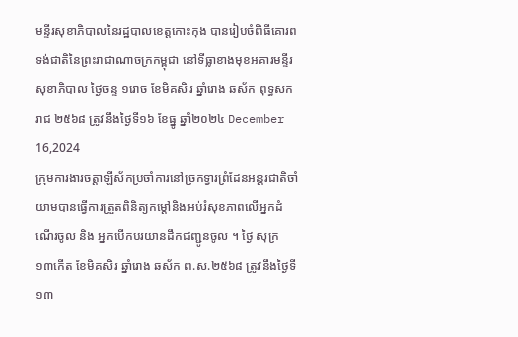មន្ទីរសុខាភិបាលនៃរដ្ឋបាលខេត្តកោះកុង បានរៀបចំពិធីគោរពទង់ជាតិនៃព្រះរាជាណាចក្រកម្ពុជា នៅទីធ្លាខាងមុខអគារមន្ទីរសុខាភិបាល ថ្ងៃចន្ទ ១រោច ខែមិគសិរ ឆ្នាំរោង ឆស័ក ពុទ្ធសករាជ ២៥៦៨ ត្រូវនឹងថ្ងៃទី១៦ ខែធ្នូ ឆ្នាំ២០២៤ December 16,2024
ក្រុមការងារចត្តាឡីស័កប្រចាំការនៅច្រកទ្វារព្រំដែនអន្ដរជាតិចាំយាមបានធ្វើការត្រួតពិនិត្យកម្ដៅនិងអប់រំសុខភាពលើអ្នកដំណើរចូល និង អ្នកបើកបរយានដឹកជញ្ជូនចូល ។ ថ្ងៃ សុក្រ ១៣កើត ខែមិគសិរ ឆ្នាំរោង ឆស័ក ព.ស.២៥៦៨ ត្រូវនឹងថ្ងៃទី១៣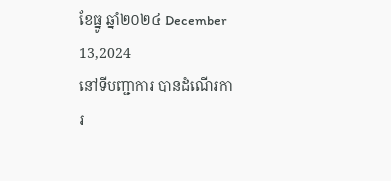ខែធ្នូ ឆ្នាំ២០២៤ December 13,2024
នៅទីបញ្ជាការ បានដំណើរការ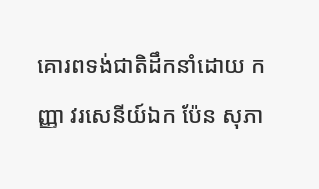គោរពទង់ជាតិដឹកនាំដោយ កញ្ញា វរសេនីយ៍ឯក ប៉ែន សុភា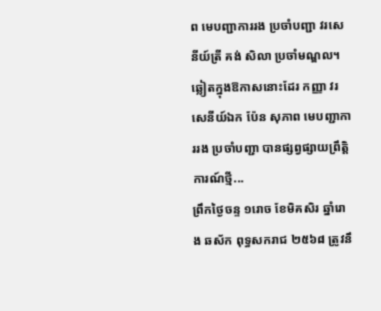ព មេបញ្ជាការរង ប្រចាំបញ្ជា វរសេនីយ៍ត្រី គង់ សិលា ប្រចាំមណ្ឌល។ឆ្លៀតក្នុងឱកាសនោះដែរ កញ្ញា វរសេនីយ៍ឯក ប៉ែន សុភាព មេបញ្ជាការរង ប្រចាំបញ្ជា បានផ្សព្វផ្សាយព្រឹត្តិការណ៍ថ្មី...
ព្រឹកថ្ងៃចន្ទ ១រោច ខែមិគសិរ ឆ្នាំរោង ឆស័ក ពុទ្ធសករាជ ២៥៦៨ ត្រូវនឹ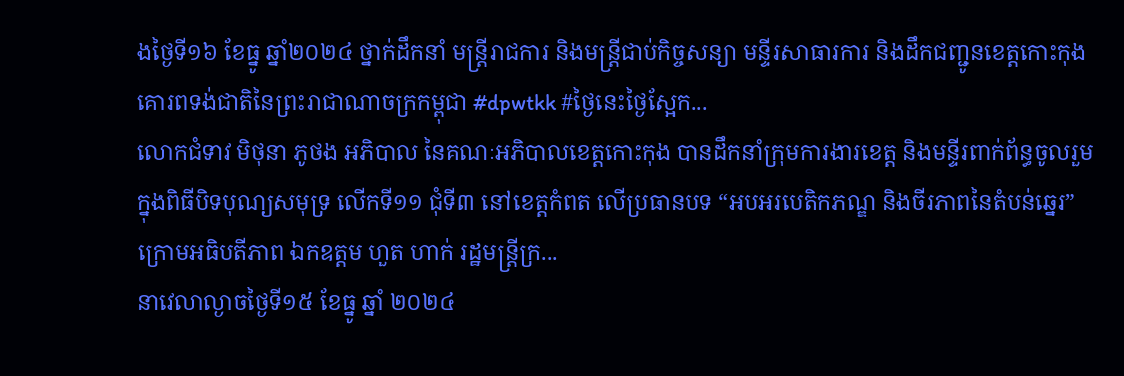ងថ្ងៃទី១៦ ខែធ្នូ ឆ្នាំ២០២៤ ថ្នាក់ដឹកនាំ មន្ត្រីរាជការ និងមន្ត្រីជាប់កិច្ចសន្យា មន្ទីរសាធារការ និងដឹកជញ្ជូនខេត្តកោះកុង គោរពទង់ជាតិនៃព្រះរាជាណាចក្រកម្ពុជា #dpwtkk #ថ្ងៃនេះថ្ងៃស្អែក...
លោកជំទាវ មិថុនា ភូថង អភិបាល នៃគណៈអភិបាលខេត្តកោះកុង បានដឹកនាំក្រុមការងារខេត្ត និងមន្ទីរពាក់ព័ន្ធចូលរួមក្នុងពិធីបិទបុណ្យសមុទ្រ លើកទី១១ ជុំទី៣ នៅខេត្តកំពត លើប្រធានបទ “អបអរបេតិកភណ្ឌ និងចីរភាពនៃតំបន់ឆ្នេរ” ក្រោមអធិបតីភាព ឯកឧត្តម ហួត ហាក់ រដ្ឋមន្ត្រីក្រ...
នាវេលាល្ងាចថ្ងៃទី១៥ ខែធ្នូ ឆ្នាំ ២០២៤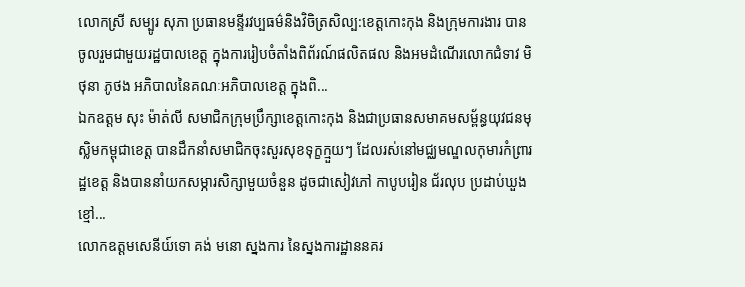លោកស្រី សម្បូរ សុភា ប្រធានមន្ទីរវប្បធម៌និងវិចិត្រសិល្ប:ខេត្តកោះកុង និងក្រុមការងារ បានចូលរួមជាមួយរដ្ឋបាលខេត្ត ក្នុងការរៀបចំតាំងពិព័រណ៍ផលិតផល និងអមដំណើរលោកជំទាវ មិថុនា ភូថង អភិបាលនៃគណៈអភិបាលខេត្ត ក្នុងពិ...
ឯកឧត្តម សុះ ម៉ាត់លី សមាជិកក្រុមប្រឹក្សាខេត្តកោះកុង និងជាប្រធានសមាគមសម្ព័ន្ធយុវជនមុស្លិមកម្ពុជាខេត្ត បានដឹកនាំសមាជិកចុះសួរសុខទុក្ខក្មួយៗ ដែលរស់នៅមជ្ឈមណ្ឌលកុមារកំព្រារដ្ឋខេត្ត និងបាននាំយកសម្ភារសិក្សាមួយចំនួន ដូចជាសៀវភៅ កាបូបរៀន ជ័រលុប ប្រដាប់ឃួងខ្មៅ...
លោកឧត្ដមសេនីយ៍ទោ គង់ មនោ ស្នងការ នៃស្នងការដ្ឋាននគរ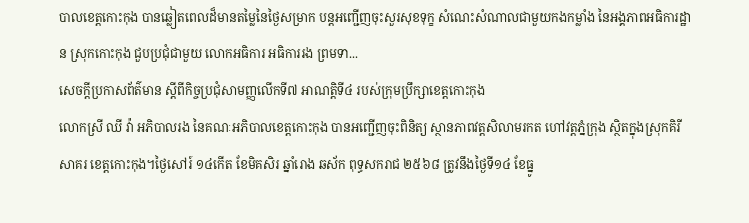បាលខេត្តកោះកុង បានឆ្លៀតពេលដ៏មានតម្លៃនៃថ្ងៃសម្រាក បន្តអញ្ជើញចុះសួរសុខទុក្ខ សំណេះសំណាលជាមួយកងកម្លាំង នៃអង្គភាពអធិការដ្ឋាន ស្រុកកោះកុង ជួបប្រជុំជាមួយ លោកអធិការ អធិការរង ព្រមទា...
សេចក្ដីប្រកាសព័ត៌មាន ស្ដីពីកិច្ចប្រជុំសាមញ្ញលើកទី៧ អាណត្តិទី៤ របស់ក្រុមប្រឹក្សាខេត្តកោះកុង
លោកស្រី ឈី វ៉ា អភិបាលរង នៃគណៈអភិបាលខេត្តកោះកុង បានអញ្ជើញចុះពិនិត្យ ស្ថានភាពវត្តសិលាមរកត ហៅវត្តភ្នំក្រុង ស្ថិតក្នុងស្រុកគិរីសាគរ ខេត្តកោះកុង។ថ្ងៃសៅរ៍ ១៤កើត ខែមិគសិរ ឆ្នាំរោង ឆស័ក ពុទ្ធសករាជ ២៥៦៨ ត្រូវនឹងថ្ងៃទី១៤ ខែធ្នូ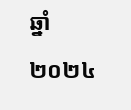ឆ្នាំ២០២៤